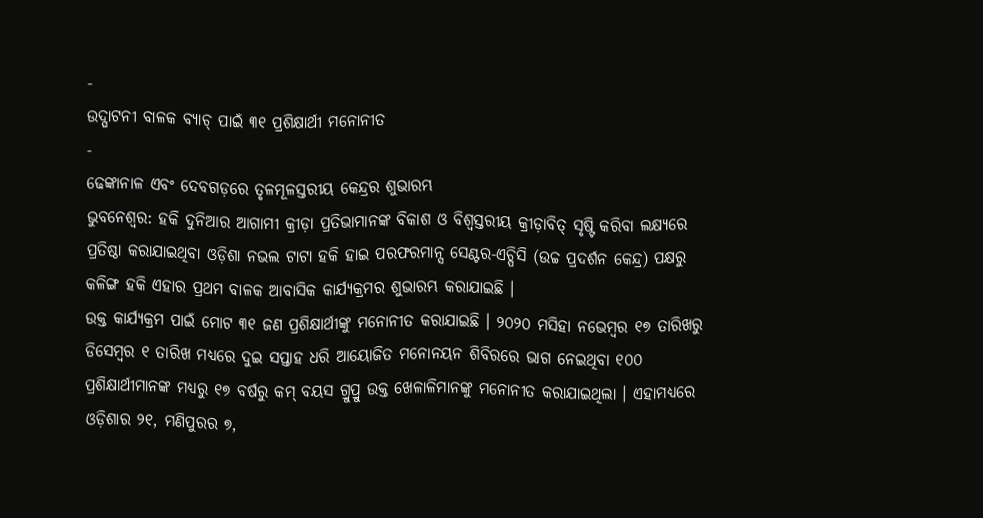-
ଉଦ୍ଘାଟନୀ ବାଳକ ବ୍ୟାଚ୍ ପାଇଁ ୩୧ ପ୍ରଶିକ୍ଷାର୍ଥୀ ମନୋନୀତ
-
ଢେଙ୍କାନାଳ ଏବଂ ଦେବଗଡ଼ରେ ତୃଳମୂଳସ୍ତରୀୟ କେନ୍ଦ୍ରର ଶୁଭାରମ୍ଭ
ଭୁବନେଶ୍ୱର: ହକି ଦୁନିଆର ଆଗାମୀ କ୍ରୀଡ଼ା ପ୍ରତିଭାମାନଙ୍କ ବିକାଶ ଓ ବିଶ୍ୱସ୍ତରୀୟ କ୍ରୀଡ଼ାବିତ୍ ସୃଷ୍ଟି କରିବା ଲକ୍ଷ୍ୟରେ ପ୍ରତିଷ୍ଠା କରାଯାଇଥିବା ଓଡ଼ିଶା ନଭଲ ଟାଟା ହକି ହାଇ ପରଫରମାନ୍ସ ସେଣ୍ଟର-ଏଚ୍ପିସି (ଉଚ୍ଚ ପ୍ରଦର୍ଶନ କେନ୍ଦ୍ର) ପକ୍ଷରୁ କଳିଙ୍ଗ ହକି ଏହାର ପ୍ରଥମ ବାଳକ ଆବାସିକ କାର୍ଯ୍ୟକ୍ରମର ଶୁଭାରମ୍ଭ କରାଯାଇଛି ।
ଉକ୍ତ କାର୍ଯ୍ୟକ୍ରମ ପାଇଁ ମୋଟ ୩୧ ଜଣ ପ୍ରଶିକ୍ଷାର୍ଥୀଙ୍କୁ ମନୋନୀତ କରାଯାଇଛି । ୨୦୨୦ ମସିହା ନଭେମ୍ବର ୧୭ ତାରିଖରୁ ଡିସେମ୍ବର ୧ ତାରିଖ ମଧ୍ୟରେ ଦୁଇ ସପ୍ତାହ ଧରି ଆୟୋଜିତ ମନୋନୟନ ଶିବିରରେ ଭାଗ ନେଇଥିବା ୧୦୦ ପ୍ରଶିକ୍ଷାର୍ଥୀମାନଙ୍କ ମଧ୍ୟରୁ ୧୭ ବର୍ଷରୁ କମ୍ ବୟସ ଗ୍ରୁପ୍ରୁ ଉକ୍ତ ଖେଳାଳିମାନଙ୍କୁ ମନୋନୀତ କରାଯାଇଥିଲା । ଏହାମଧ୍ୟରେ ଓଡ଼ିଶାର ୨୧, ମଣିପୁରର ୭,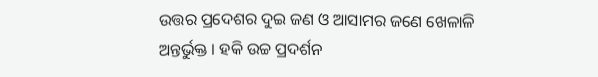ଉତ୍ତର ପ୍ରଦେଶର ଦୁଇ ଜଣ ଓ ଆସାମର ଜଣେ ଖେଳାଳି ଅନ୍ତର୍ଭୁକ୍ତ । ହକି ଉଚ୍ଚ ପ୍ରଦର୍ଶନ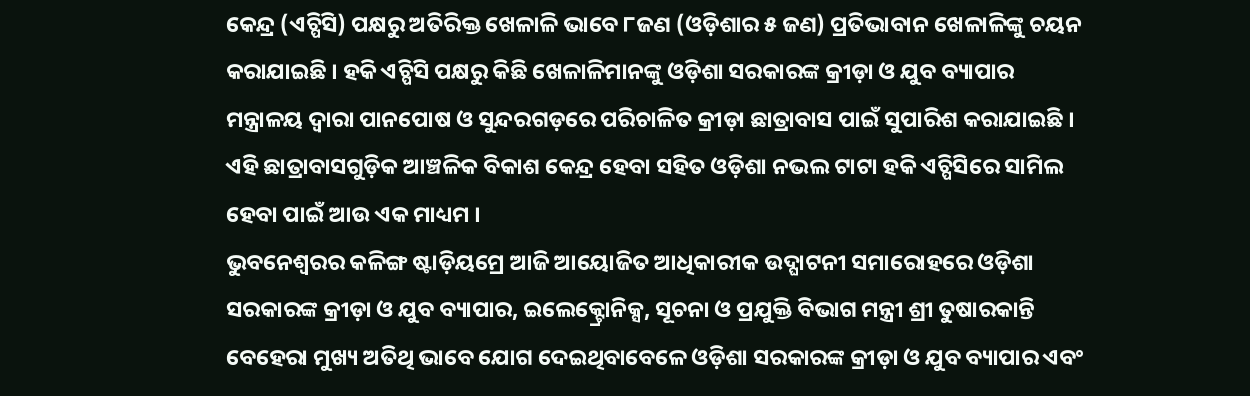କେନ୍ଦ୍ର (ଏଚ୍ପିସି) ପକ୍ଷରୁ ଅତିରିକ୍ତ ଖେଳାଳି ଭାବେ ୮ଜଣ (ଓଡ଼ିଶାର ୫ ଜଣ) ପ୍ରତିଭାବାନ ଖେଳାଳିଙ୍କୁ ଚୟନ କରାଯାଇଛି । ହକି ଏଚ୍ପିସି ପକ୍ଷରୁ କିଛି ଖେଳାଳିମାନଙ୍କୁ ଓଡ଼ିଶା ସରକାରଙ୍କ କ୍ରୀଡ଼ା ଓ ଯୁବ ବ୍ୟାପାର ମନ୍ତ୍ରାଳୟ ଦ୍ୱାରା ପାନପୋଷ ଓ ସୁନ୍ଦରଗଡ଼ରେ ପରିଚାଳିତ କ୍ରୀଡ଼ା ଛାତ୍ରାବାସ ପାଇଁ ସୁପାରିଶ କରାଯାଇଛି । ଏହି ଛାତ୍ରାବାସଗୁଡ଼ିକ ଆଞ୍ଚଳିକ ବିକାଶ କେନ୍ଦ୍ର ହେବା ସହିତ ଓଡ଼ିଶା ନଭଲ ଟାଟା ହକି ଏଚ୍ପିସିରେ ସାମିଲ ହେବା ପାଇଁ ଆଉ ଏକ ମାଧ୍ୟମ ।
ଭୁବନେଶ୍ୱରର କଳିଙ୍ଗ ଷ୍ଟାଡ଼ିୟମ୍ରେ ଆଜି ଆୟୋଜିତ ଆଧିକାରୀକ ଉଦ୍ଘାଟନୀ ସମାରୋହରେ ଓଡ଼ିଶା ସରକାରଙ୍କ କ୍ରୀଡ଼ା ଓ ଯୁବ ବ୍ୟାପାର, ଇଲେକ୍ଟ୍ରୋନିକ୍ସ, ସୂଚନା ଓ ପ୍ରଯୁକ୍ତି ବିଭାଗ ମନ୍ତ୍ରୀ ଶ୍ରୀ ତୁଷାରକାନ୍ତି ବେହେରା ମୁଖ୍ୟ ଅତିଥି ଭାବେ ଯୋଗ ଦେଇଥିବାବେଳେ ଓଡ଼ିଶା ସରକାରଙ୍କ କ୍ରୀଡ଼ା ଓ ଯୁବ ବ୍ୟାପାର ଏବଂ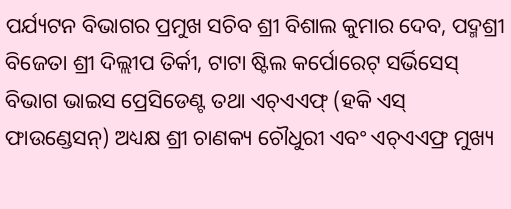ପର୍ଯ୍ୟଟନ ବିଭାଗର ପ୍ରମୁଖ ସଚିବ ଶ୍ରୀ ବିଶାଲ କୁମାର ଦେବ, ପଦ୍ମଶ୍ରୀ ବିଜେତା ଶ୍ରୀ ଦିଲ୍ଲୀପ ତିର୍କୀ, ଟାଟା ଷ୍ଟିଲ କର୍ପୋରେଟ୍ ସର୍ଭିସେସ୍ ବିଭାଗ ଭାଇସ ପ୍ରେସିଡେଣ୍ଟ ତଥା ଏଚ୍ଏଏଫ୍ (ହକି ଏସ୍ ଫାଉଣ୍ଡେସନ୍) ଅଧ୍ୟକ୍ଷ ଶ୍ରୀ ଚାଣକ୍ୟ ଚୌଧୁରୀ ଏବଂ ଏଚ୍ଏଏଫ୍ର ମୁଖ୍ୟ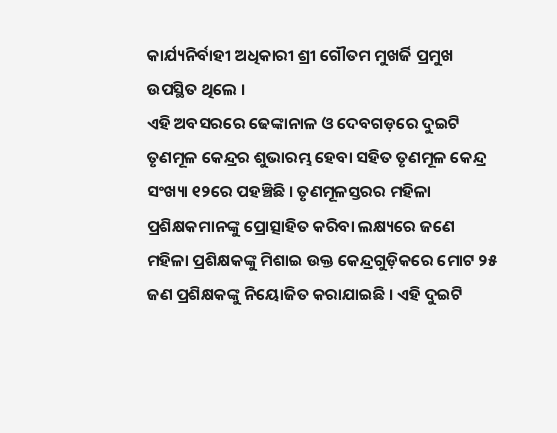କାର୍ଯ୍ୟନିର୍ବାହୀ ଅଧିକାରୀ ଶ୍ରୀ ଗୌତମ ମୁଖର୍ଜି ପ୍ରମୁଖ ଉପସ୍ଥିତ ଥିଲେ ।
ଏହି ଅବସରରେ ଢେଙ୍କାନାଳ ଓ ଦେବଗଡ଼ରେ ଦୁଇଟି ତୃଣମୂଳ କେନ୍ଦ୍ରର ଶୁଭାରମ୍ଭ ହେବା ସହିତ ତୃଣମୂଳ କେନ୍ଦ୍ର ସଂଖ୍ୟା ୧୨ରେ ପହଞ୍ଚିଛି । ତୃଣମୂଳସ୍ତରର ମହିଳା ପ୍ରଶିକ୍ଷକମାନଙ୍କୁ ପ୍ରୋତ୍ସାହିତ କରିବା ଲକ୍ଷ୍ୟରେ ଜଣେ ମହିଳା ପ୍ରଶିକ୍ଷକଙ୍କୁ ମିଶାଇ ଉକ୍ତ କେନ୍ଦ୍ରଗୁଡ଼ିକରେ ମୋଟ ୨୫ ଜଣ ପ୍ରଶିକ୍ଷକଙ୍କୁ ନିୟୋଜିତ କରାଯାଇଛି । ଏହି ଦୁଇଟି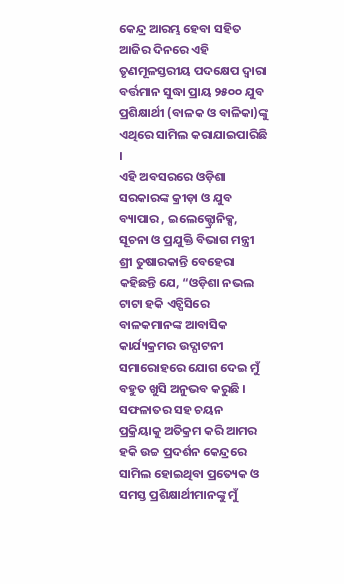କେନ୍ଦ୍ର ଆରମ୍ଭ ହେବା ସହିତ ଆଜିର ଦିନରେ ଏହି ତୃଣମୂଳସ୍ତରୀୟ ପଦକ୍ଷେପ ଦ୍ୱାରା ବର୍ତ୍ତମାନ ସୁଦ୍ଧା ପ୍ରାୟ ୨୫୦୦ ଯୁବ ପ୍ରଶିକ୍ଷାର୍ଥୀ (ବାଳକ ଓ ବାଳିକା)ଙ୍କୁ ଏଥିରେ ସାମିଲ କରାଯାଇପାରିଛି ।
ଏହି ଅବସରରେ ଓଡ଼ିଶା ସରକାରଙ୍କ କ୍ରୀଡ଼ା ଓ ଯୁବ ବ୍ୟାପାର , ଇଲେକ୍ଟ୍ରୋନିକ୍ସ, ସୂଚନା ଓ ପ୍ରଯୁକ୍ତି ବିଭାଗ ମନ୍ତ୍ରୀ ଶ୍ରୀ ତୁଷାରକାନ୍ତି ବେହେରା କହିଛନ୍ତି ଯେ, “ଓଡ଼ିଶା ନଭଲ ଟାଟା ହକି ଏଚ୍ପିସିରେ ବାଳକମାନଙ୍କ ଆବାସିକ କାର୍ଯ୍ୟକ୍ରମର ଉଦ୍ଘାଟନୀ ସମାରୋହରେ ଯୋଗ ଦେଇ ମୁଁ ବହୁତ ଖୁସି ଅନୁଭବ କରୁଛି । ସଫଳାତର ସହ ଚୟନ ପ୍ରକ୍ରିୟାକୁ ଅତିକ୍ରମ କରି ଆମର ହକି ଉଚ୍ଚ ପ୍ରଦର୍ଶନ କେନ୍ଦ୍ରରେ ସାମିଲ ହୋଇଥିବା ପ୍ରତ୍ୟେକ ଓ ସମସ୍ତ ପ୍ରଶିକ୍ଷାର୍ଥୀମାନଙ୍କୁ ମୁଁ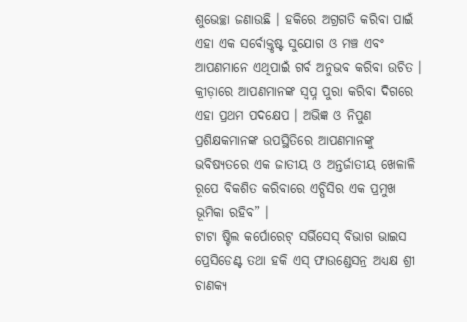ଶୁଭେଚ୍ଛା ଜଣାଉଛି । ହକିରେ ଅଗ୍ରଗତି କରିବା ପାଇଁ ଏହା ଏକ ସର୍ବୋକ୍ତୃଷ୍ଟ ସୁଯୋଗ ଓ ମଞ୍ଚ ଏବଂ ଆପଣମାନେ ଏଥିପାଇଁ ଗର୍ବ ଅନୁଭବ କରିବା ଉଚିତ । କ୍ରୀଡ଼ାରେ ଆପଣମାନଙ୍କ ସ୍ୱପ୍ନ ପୁରା କରିବା ଦିଗରେ ଏହା ପ୍ରଥମ ପଦକ୍ଷେପ । ଅଭିଜ୍ଞ ଓ ନିପୁଣ ପ୍ରଶିକ୍ଷକମାନଙ୍କ ଉପସ୍ଥିତିରେ ଆପଣମାନଙ୍କୁ ଭବିଷ୍ୟତରେ ଏକ ଜାତୀୟ ଓ ଅନ୍ତର୍ଜାତୀୟ ଖେଳାଳି ରୂପେ ବିକଶିତ କରିବାରେ ଏଚ୍ପିସିର ଏକ ପ୍ରମୁଖ ଭୂମିକା ରହିବ” ।
ଟାଟା ଷ୍ଟିଲ କର୍ପୋରେଟ୍ ସର୍ଭିସେସ୍ ବିଭାଗ ଭାଇସ ପ୍ରେସିଡେଣ୍ଟ ତଥା ହକି ଏସ୍ ଫାଉଣ୍ଡେସନ୍ର ଅଧ୍ୟକ୍ଷ ଶ୍ରୀ ଚାଣକ୍ୟ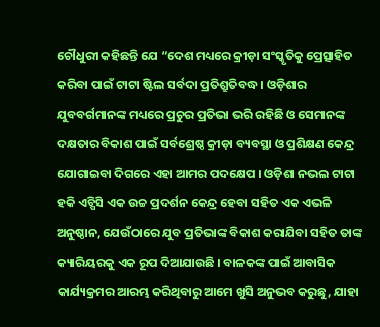ଚୌଧୁରୀ କହିଛନ୍ତି ଯେ “ଦେଶ ମଧ୍ୟରେ କ୍ରୀଡ଼ା ସଂସ୍କୃତିକୁ ପ୍ରେତ୍ସାହିତ କରିବା ପାଇଁ ଟାଟା ଷ୍ଟିଲ ସର୍ବଦା ପ୍ରତିଶ୍ରୁତିବଦ୍ଧ । ଓଡ଼ିଶାର ଯୁବବର୍ଗମାନଙ୍କ ମଧ୍ୟରେ ପ୍ରଚୁର ପ୍ରତିଭା ଭରି ରହିଛି ଓ ସେମାନଙ୍କ ଦକ୍ଷତାର ବିକାଶ ପାଇଁ ସର୍ବଶ୍ରେଷ୍ଠ କ୍ରୀଡ଼ା ବ୍ୟବସ୍ଥା ଓ ପ୍ରଶିକ୍ଷଣ କେନ୍ଦ୍ର ଯୋଗାଇବା ଦିଗରେ ଏହା ଆମର ପଦକ୍ଷେପ । ଓଡ଼ିଶା ନଭଲ ଟାଟା ହକି ଏଚ୍ପିସି ଏକ ଉଚ୍ଚ ପ୍ରଦର୍ଶନ କେନ୍ଦ୍ର ହେବା ସହିତ ଏକ ଏଭଳି ଅନୁଷ୍ଠାନ, ଯେଉଁଠାରେ ଯୁବ ପ୍ରତିଭାଙ୍କ ବିକାଶ କରାଯିବା ସହିତ ତାଙ୍କ କ୍ୟାରିୟରକୁ ଏକ ରୂପ ଦିଆଯାଉଛି । ବାଳକଙ୍କ ପାଇଁ ଆବାସିକ କାର୍ଯ୍ୟକ୍ରମର ଆରମ୍ଭ କରିଥିବାରୁ ଆମେ ଖୁସି ଅନୁଭବ କରୁଛୁ, ଯାହା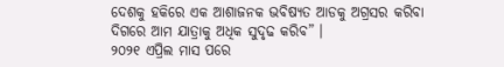ଦେଶକୁ ହକିରେ ଏକ ଆଶାଜନକ ଭବିଷ୍ୟତ ଆଡକୁ ଅଗ୍ରସର କରିବା ଦିଗରେ ଆମ ଯାତ୍ରାକୁ ଅଧିକ ସୁଦୃଢ କରିବ” ।
୨୦୨୧ ଏପ୍ରିଲ ମାସ ପରେ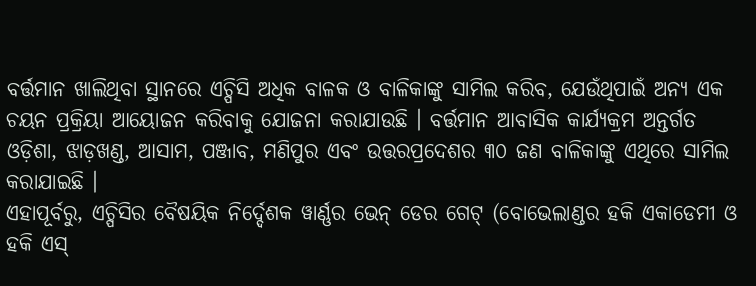ବର୍ତ୍ତମାନ ଖାଲିଥିବା ସ୍ଥାନରେ ଏଚ୍ପିସି ଅଧିକ ବାଳକ ଓ ବାଳିକାଙ୍କୁ ସାମିଲ କରିବ, ଯେଉଁଥିପାଇଁ ଅନ୍ୟ ଏକ ଚୟନ ପ୍ରକ୍ରିୟା ଆୟୋଜନ କରିବାକୁ ଯୋଜନା କରାଯାଉଛି । ବର୍ତ୍ତମାନ ଆବାସିକ କାର୍ଯ୍ୟକ୍ରମ ଅନ୍ତର୍ଗତ ଓଡ଼ିଶା, ଝାଡ଼ଖଣ୍ଡ, ଆସାମ, ପଞ୍ଜାବ, ମଣିପୁର ଏବଂ ଉତ୍ତରପ୍ରଦେଶର ୩୦ ଜଣ ବାଳିକାଙ୍କୁ ଏଥିରେ ସାମିଲ କରାଯାଇଛି ।
ଏହାପୂର୍ବରୁ, ଏଚ୍ପିସିର ବୈଷୟିକ ନିର୍ଦ୍ଦେଶକ ୱାର୍ଣ୍ଣର ଭେନ୍ ଡେର ଗେଟ୍ (ବୋଭେଲାଣ୍ଡର ହକି ଏକାଡେମୀ ଓ ହକି ଏସ୍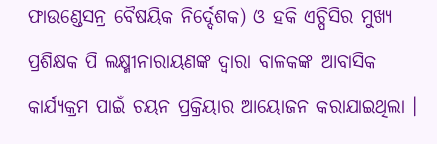ଫାଉଣ୍ଡେସନ୍ର ବୈଷୟିକ ନିର୍ଦ୍ଦେଶକ) ଓ ହକି ଏଚ୍ପିସିର ମୁଖ୍ୟ ପ୍ରଶିକ୍ଷକ ପି ଲକ୍ଷ୍ମୀନାରାୟଣଙ୍କ ଦ୍ୱାରା ବାଳକଙ୍କ ଆବାସିକ କାର୍ଯ୍ୟକ୍ରମ ପାଇଁ ଚୟନ ପ୍ରକ୍ରିୟାର ଆୟୋଜନ କରାଯାଇଥିଲା ।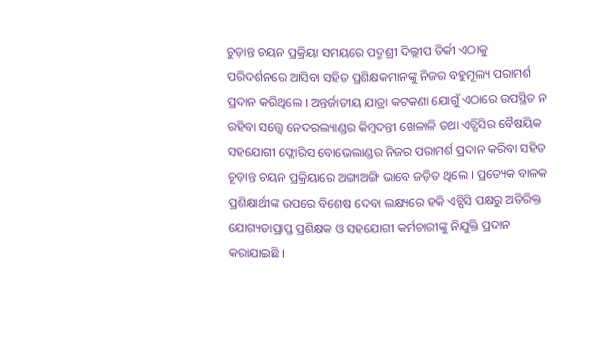ଚୁଡ଼ାନ୍ତ ଚୟନ ପ୍ରକ୍ରିୟା ସମୟରେ ପଦ୍ମଶ୍ରୀ ଦିଲ୍ଲୀପ ତିର୍କୀ ଏଠାକୁ ପରିଦର୍ଶନରେ ଆସିବା ସହିତ ପ୍ରଶିକ୍ଷକମାନଙ୍କୁ ନିଜର ବହୁମୂଲ୍ୟ ପରାମର୍ଶ ପ୍ରଦାନ କରିଥିଲେ । ଅନ୍ତର୍ଜାତୀୟ ଯାତ୍ରା କଟକଣା ଯୋଗୁଁ ଏଠାରେ ଉପସ୍ଥିତ ନ ରହିବା ସତ୍ତ୍ୱେ ନେଦରଲ୍ୟାଣ୍ଡର କିମ୍ବଦନ୍ତୀ ଖେଳାଳି ତଥା ଏଚ୍ପିସିର ବୈଷୟିକ ସହଯୋଗୀ ଫ୍ଲୋରିସ ବୋଭେଲାଣ୍ଡର ନିଜର ପରାମର୍ଶ ପ୍ରଦାନ କରିବା ସହିତ ଚୂଡ଼ାନ୍ତ ଚୟନ ପ୍ରକ୍ରିୟାରେ ଅଙ୍ଗାଅଙ୍ଗି ଭାବେ ଜଡ଼ିତ ଥିଲେ । ପ୍ରତ୍ୟେକ ବାଳକ ପ୍ରଶିକ୍ଷାର୍ଥୀଙ୍କ ଉପରେ ବିଶେଷ ଦେବା ଲକ୍ଷ୍ୟରେ ହକି ଏଚ୍ପିସି ପକ୍ଷରୁ ଅତିରିକ୍ତ ଯୋଗ୍ୟତାପ୍ରାପ୍ତ ପ୍ରଶିକ୍ଷକ ଓ ସହଯୋଗୀ କର୍ମଚାରୀଙ୍କୁ ନିଯୁକ୍ତି ପ୍ରଦାନ କରାଯାଇଛି ।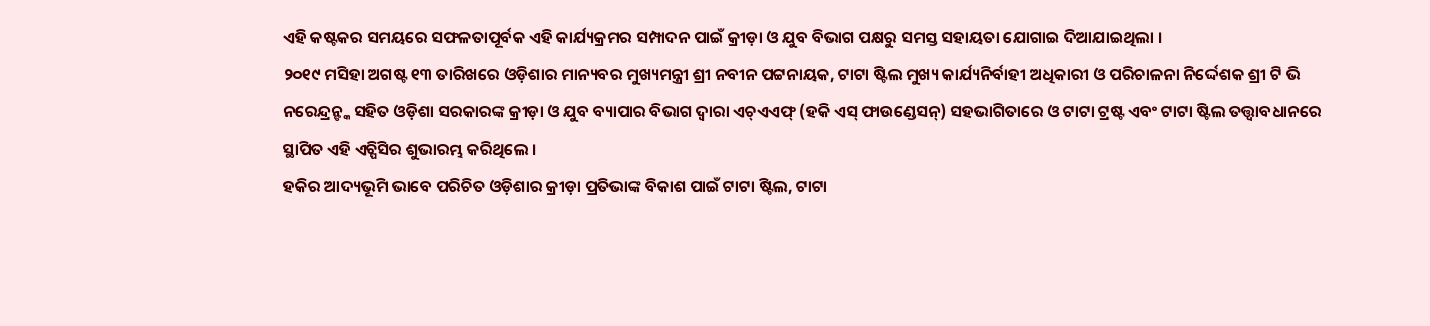ଏହି କଷ୍ଟକର ସମୟରେ ସଫଳତାପୂର୍ବକ ଏହି କାର୍ଯ୍ୟକ୍ରମର ସମ୍ପାଦନ ପାଇଁ କ୍ରୀଡ଼ା ଓ ଯୁବ ବିଭାଗ ପକ୍ଷରୁ ସମସ୍ତ ସହାୟତା ଯୋଗାଇ ଦିଆଯାଇଥିଲା ।
୨୦୧୯ ମସିହା ଅଗଷ୍ଟ ୧୩ ତାରିଖରେ ଓଡ଼ିଶାର ମାନ୍ୟବର ମୁଖ୍ୟମନ୍ତ୍ରୀ ଶ୍ରୀ ନବୀନ ପଟ୍ଟନାୟକ, ଟାଟା ଷ୍ଟିଲ ମୁଖ୍ୟ କାର୍ଯ୍ୟନିର୍ବାହୀ ଅଧିକାରୀ ଓ ପରିଚାଳନା ନିର୍ଦ୍ଦେଶକ ଶ୍ରୀ ଟି ଭି ନରେନ୍ଦ୍ରନ୍ଙ୍କ ସହିତ ଓଡ଼ିଶା ସରକାରଙ୍କ କ୍ରୀଡ଼ା ଓ ଯୁବ ବ୍ୟାପାର ବିଭାଗ ଦ୍ୱାରା ଏଚ୍ଏଏଫ୍ (ହକି ଏସ୍ ଫାଉଣ୍ଡେସନ୍) ସହଭାଗିତାରେ ଓ ଟାଟା ଟ୍ରଷ୍ଟ ଏବଂ ଟାଟା ଷ୍ଟିଲ ତତ୍ତ୍ୱାବଧାନରେ ସ୍ଥାପିତ ଏହି ଏଚ୍ପିସିର ଶୁଭାରମ୍ଭ କରିଥିଲେ ।
ହକିର ଆଦ୍ୟଭୂମି ଭାବେ ପରିଚିତ ଓଡ଼ିଶାର କ୍ରୀଡ଼ା ପ୍ରତିଭାଙ୍କ ବିକାଶ ପାଇଁ ଟାଟା ଷ୍ଟିଲ, ଟାଟା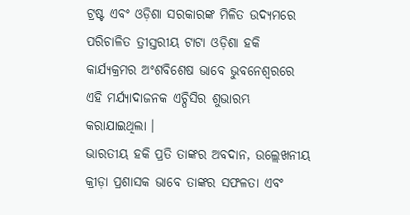ଟ୍ରଷ୍ଟ ଏବଂ ଓଡ଼ିଶା ସରକାରଙ୍କ ମିଳିତ ଉଦ୍ୟମରେ ପରିଚାଳିତ ତ୍ରୀସ୍ତରୀୟ ଟାଟା ଓଡ଼ିଶା ହକି କାର୍ଯ୍ୟକ୍ରମର ଅଂଶବିଶେଷ ଭାବେ ଭୁବନେଶ୍ୱରରେ ଏହି ମର୍ଯ୍ୟାଦାଜନକ ଏଚ୍ପିସିର ଶୁଭାରମ୍ଭ କରାଯାଇଥିଲା ।
ଭାରତୀୟ ହକି ପ୍ରତି ତାଙ୍କର ଅବଦାନ, ଉଲ୍ଲେଖନୀୟ କ୍ରୀଡ଼ା ପ୍ରଶାସକ ଭାବେ ତାଙ୍କର ସଫଳତା ଏବଂ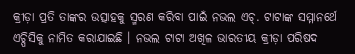କ୍ରୀଡ଼ା ପ୍ରତି ତାଙ୍କର ଉତ୍ସାହକୁ ସ୍ମରଣ କରିବା ପାଇଁ ନଭଲ ଏଚ୍. ଟାଟାଙ୍କ ସମ୍ମାନର୍ଥେ ଏଚ୍ପିସିକୁ ନାମିତ କରାଯାଇଛି । ନଭଲ ଟାଟା ଅଖିଳ ଭାରତୀୟ କ୍ରୀଡ଼ା ପରିଷଦ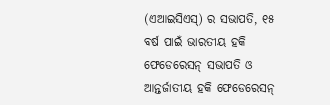(ଏଆଇସିଏସ୍) ର ସଭାପତି, ୧୫ ବର୍ଷ ପାଇଁ ଭାରତୀୟ ହକି ଫେଡେରେସନ୍ ସଭାପତି ଓ ଆନ୍ତର୍ଜାତୀୟ ହକି ଫେଡେରେସନ୍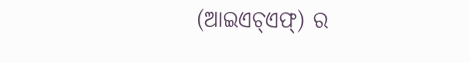(ଆଇଏଚ୍ଏଫ୍) ର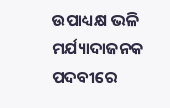ଉପାଧ୍ୟକ୍ଷ ଭଳି ମର୍ଯ୍ୟାଦାଜନକ ପଦବୀରେ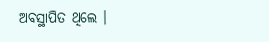ଅବସ୍ଥାପିତ ଥିଲେ ।